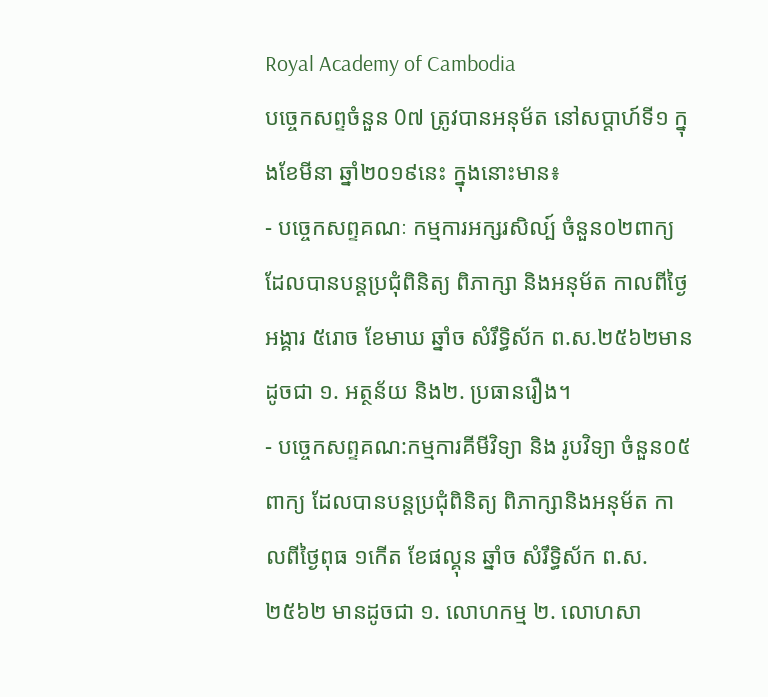Royal Academy of Cambodia
បច្ចេកសព្ទចំនួន 0៧ ត្រូវបានអនុម័ត នៅសប្តាហ៍ទី១ ក្នុងខែមីនា ឆ្នាំ២០១៩នេះ ក្នុងនោះមាន៖
- បច្ចេកសព្ទគណៈ កម្មការអក្សរសិល្ប៍ ចំនួន០២ពាក្យ ដែលបានបន្តប្រជុំពិនិត្យ ពិភាក្សា និងអនុម័ត កាលពីថ្ងៃអង្គារ ៥រោច ខែមាឃ ឆ្នាំច សំរឹទ្ធិស័ក ព.ស.២៥៦២មានដូចជា ១. អត្ថន័យ និង២. ប្រធានរឿង។
- បច្ចេកសព្ទគណ:កម្មការគីមីវិទ្យា និង រូបវិទ្យា ចំនួន០៥ ពាក្យ ដែលបានបន្តប្រជុំពិនិត្យ ពិភាក្សានិងអនុម័ត កាលពីថ្ងៃពុធ ១កើត ខែផល្គុន ឆ្នាំច សំរឹទ្ធិស័ក ព.ស.២៥៦២ មានដូចជា ១. លោហកម្ម ២. លោហសា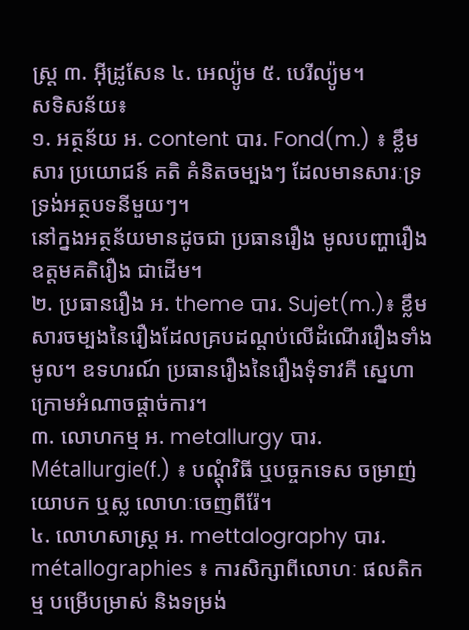ស្ត្រ ៣. អ៊ីដ្រូសែន ៤. អេល្យ៉ូម ៥. បេរីល្យ៉ូម។
សទិសន័យ៖
១. អត្ថន័យ អ. content បារ. Fond(m.) ៖ ខ្លឹមសារ ប្រយោជន៍ គតិ គំនិតចម្បងៗ ដែលមានសារៈទ្រទ្រង់អត្ថបទនីមួយៗ។
នៅក្នងអត្ថន័យមានដូចជា ប្រធានរឿង មូលបញ្ហារឿង ឧត្តមគតិរឿង ជាដើម។
២. ប្រធានរឿង អ. theme បារ. Sujet(m.)៖ ខ្លឹមសារចម្បងនៃរឿងដែលគ្របដណ្តប់លើដំណើររឿងទាំងមូល។ ឧទហរណ៍ ប្រធានរឿងនៃរឿងទុំទាវគឺ ស្នេហាក្រោមអំណាចផ្តាច់ការ។
៣. លោហកម្ម អ. metallurgy បារ. Métallurgie(f.) ៖ បណ្តុំវិធី ឬបច្ចកទេស ចម្រាញ់ យោបក ឬស្ល លោហៈចេញពីរ៉ែ។
៤. លោហសាស្ត្រ អ. mettalography បារ. métallographies ៖ ការសិក្សាពីលោហៈ ផលតិកម្ម បម្រើបម្រាស់ និងទម្រង់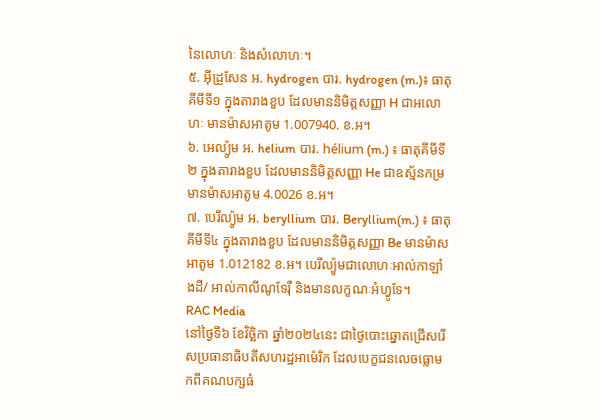នៃលោហៈ និងសំលោហៈ។
៥. អ៊ីដ្រូសែន អ. hydrogen បារ. hydrogen (m.)៖ ធាតុគីមីទី១ ក្នុងតារាងខួប ដែលមាននិមិត្តសញ្ញា H ជាអលោហៈ មានម៉ាសអាតូម 1.007940. ខ.អ។
៦. អេល្យ៉ូម អ. helium បារ. hélium (m.) ៖ ធាតុគីមីទី២ ក្នុងតារាងខួប ដែលមាននិមិត្តសញ្ញា He ជាឧស្ម័នកម្រ មានម៉ាសអាតូម 4.0026 ខ.អ។
៧. បេរីល្យ៉ូម អ. beryllium បារ. Beryllium(m.) ៖ ធាតុគីមីទី៤ ក្នុងតារាងខួប ដែលមាននិមិត្តសញ្ញា Be មានម៉ាសអាតូម 1.012182 ខ.អ។ បេរីល្យ៉ូមជាលោហៈអាល់កាឡាំងដី/ អាល់កាលីណូទែរ៉ឺ និងមានលក្ខណៈអំហ្វូទែ។
RAC Media
នៅថ្ងៃទី៦ ខែវិច្ឆិកា ឆ្នាំ២០២៤នេះ ជាថ្ងៃបោះឆ្នោតជ្រើសរើសប្រធានាធិបតីសហរដ្ឋអាម៉េរិក ដែលបេក្ខជនលេចធ្លោមកពីគណបក្សធំ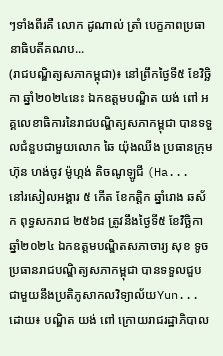ៗទាំងពីរគឺ លោក ដូណាល់ ត្រាំ បេក្ខភាពប្រធានាធិបតីគណប...
(រាជបណ្ឌិត្យសភាកម្ពុជា)៖ នៅព្រឹកថ្ងៃទី៥ ខែវិច្ឆិកា ឆ្នាំ២០២៤នេះ ឯកឧត្តមបណ្ឌិត យង់ ពៅ អគ្គលេខាធិការនៃរាជបណ្ឌិត្យសភាកម្ពុជា បានទទួលជំនួបជាមួយលោក ឆៃ យ៉ុងឈីង ប្រធានក្រុមហ៊ុន ហង់ចូវ ម៉ូហ្កង់ តិចណូឡូជី (Ha...
នៅរសៀលអង្គារ ៥ កើត ខែកត្ដិក ឆ្នាំរោង ឆស័ក ពុទ្ធសករាជ ២៥៦៨ ត្រូវនឹងថ្ងៃទី៥ ខែវិច្ឆិកា ឆ្នាំ២០២៤ ឯកឧត្ដមបណ្ឌិតសភាចារ្យ សុខ ទូច ប្រធានរាជបណ្ឌិត្យសភាកម្ពុជា បានទទួលជួបជាមួយនឹងប្រតិភូសាកលវិទ្យាល័យYun...
ដោយ៖ បណ្ឌិត យង់ ពៅ ក្រោយរាជរដ្ឋាភិបាល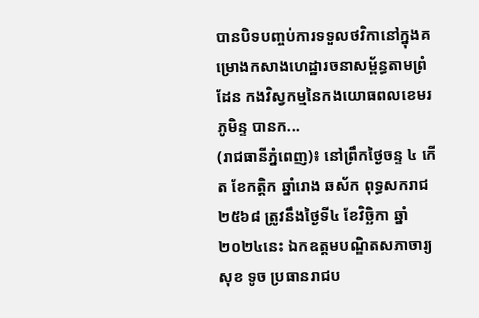បានបិទបញ្ចប់ការទទួលថវិកានៅក្នុងគម្រោងកសាងហេដ្ឋារចនាសម្ព័ន្ធតាមព្រំដែន កងវិស្វកម្មនៃកងយោធពលខេមរភូមិន្ទ បានក...
(រាជធានីភ្នំពេញ)៖ នៅព្រឹកថ្ងៃចន្ទ ៤ កើត ខែកត្ដិក ឆ្នាំរោង ឆស័ក ពុទ្ធសករាជ ២៥៦៨ ត្រូវនឹងថ្ងៃទី៤ ខែវិច្ឆិកា ឆ្នាំ២០២៤នេះ ឯកឧត្ដមបណ្ឌិតសភាចារ្យ សុខ ទូច ប្រធានរាជប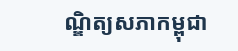ណ្ឌិត្យសភាកម្ពុជា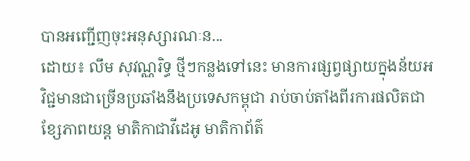បានអញ្ជើញចុះអនុស្សារណៈន...
ដោយ៖ លឹម សុវណ្ណរិទ្ធ ថ្មីៗកន្លងទៅនេះ មានការផ្សព្វផ្សាយក្នុងន័យអវិជ្ជមានជាច្រើនប្រឆាំងនឹងប្រទេសកម្ពុជា រាប់ចាប់តាំងពីរការផលិតជាខ្សែភាពយន្ត មាតិកាជាវីដេអូ មាតិកាព័ត៌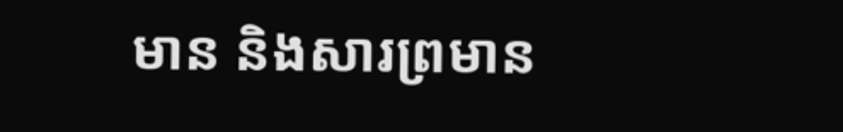មាន និងសារព្រមាន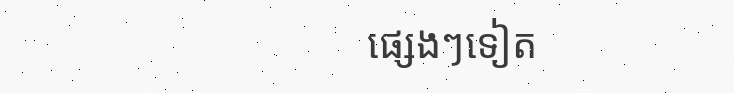ផ្សេងៗទៀត